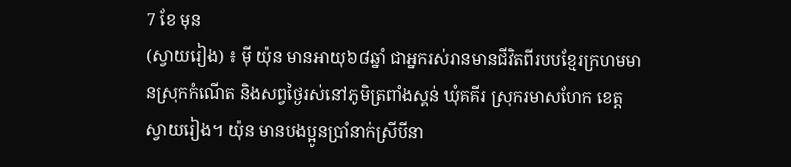7 ខែ មុន
(ស្វាយរៀង) ៖ ម៉ី យ៉ុន មានអាយុ៦៨ឆ្នាំ ជាអ្នករស់រានមានជីវិតពីរបបខ្មែរក្រហមមានស្រុកកំណើត និងសព្វថ្ងៃរស់នៅភូមិត្រពាំងស្គន់ ឃុំគគីរ ស្រុករមាសហែក ខេត្តស្វាយរៀង។ យ៉ុន មានបងប្អូនប្រាំនាក់ស្រីបីនា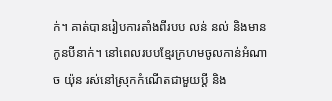ក់។ គាត់បានរៀបការតាំងពីរបប លន់ នល់ និងមានកូនបីនាក់។ នៅពេលរបបខ្មែរក្រហមចូលកាន់អំណាច យ៉ុន រស់នៅស្រុកកំណើតជាមួយប្តី និង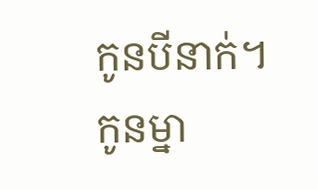កូនបីនាក់។ កូនម្នា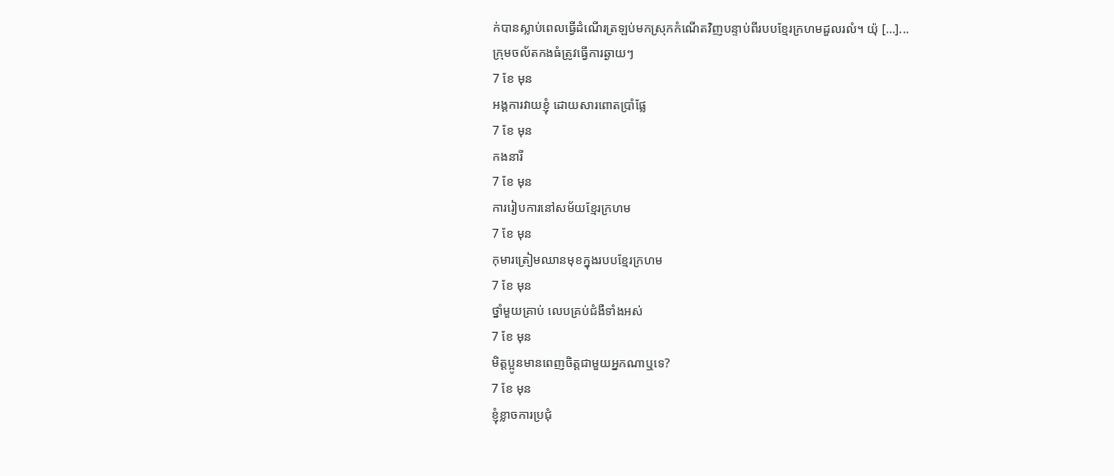ក់បានស្លាប់ពេលធ្វើដំណើរត្រឡប់មកស្រុកកំណើតវិញបន្ទាប់ពីរបបខ្មែរក្រហមដួលរលំ។ យ៉ុ […]...
ក្រុមចល័តកងធំត្រូវធ្វើការឆ្ងាយៗ
7 ខែ មុន
អង្គការវាយខ្ញុំ ដោយសារពោតប្រាំផ្លែ
7 ខែ មុន
កងនារី
7 ខែ មុន
ការរៀបការនៅសម័យខ្មែរក្រហម
7 ខែ មុន
កុមារត្រៀមឈានមុខក្នុងរបបខ្មែរក្រហម
7 ខែ មុន
ថ្នាំមួយគ្រាប់ លេបគ្រប់ជំងឺទាំងអស់
7 ខែ មុន
មិត្តប្អូនមានពេញចិត្តជាមួយអ្នកណាឬទេ?
7 ខែ មុន
ខ្ញុំខ្លាចការប្រជុំ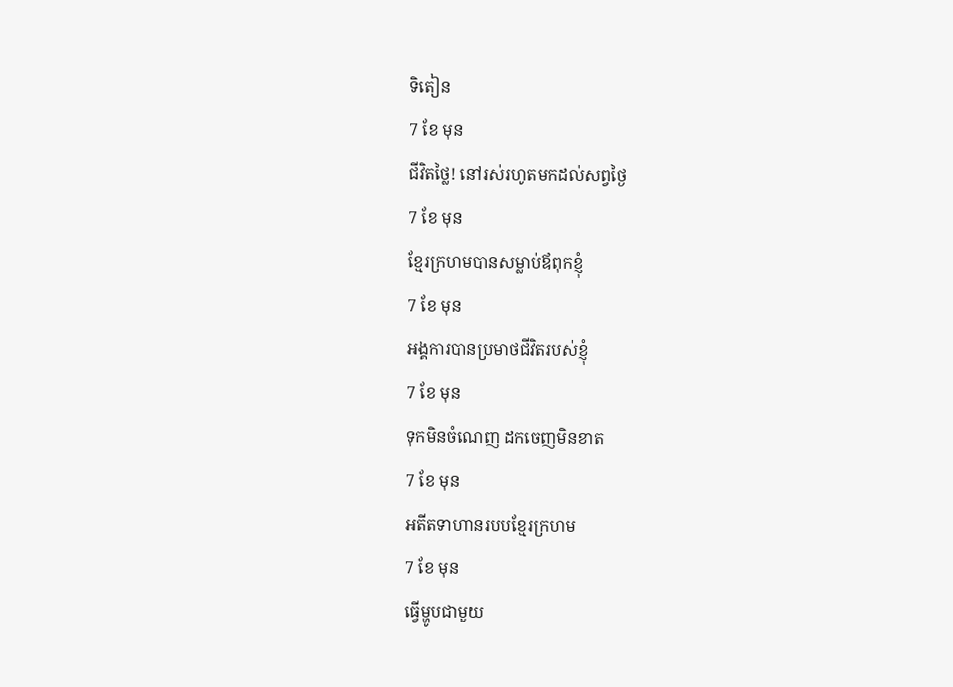ទិតៀន
7 ខែ មុន
ជីវិតថ្លៃ! នៅរស់រហូតមកដល់សព្វថ្ងៃ
7 ខែ មុន
ខ្មែរក្រហមបានសម្លាប់ឪពុកខ្ញុំ
7 ខែ មុន
អង្គការបានប្រមាថជីវិតរបស់ខ្ញុំ
7 ខែ មុន
ទុកមិនចំណេញ ដកចេញមិនខាត
7 ខែ មុន
អតីតទាហានរបបខ្មែរក្រហម
7 ខែ មុន
ធ្វើម្ហូបជាមួយ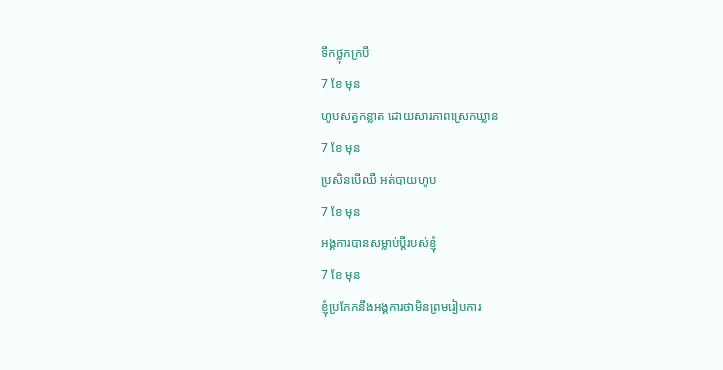ទឹកថ្លុកក្របី
7 ខែ មុន
ហូបសត្វកន្លាត ដោយសារភាពស្រេកឃ្លាន
7 ខែ មុន
ប្រសិនបើឈឺ អត់បាយហូប
7 ខែ មុន
អង្គការបានសម្លាប់ប្ដីរបស់ខ្ញុំ
7 ខែ មុន
ខ្ញុំប្រកែកនឹងអង្គការថាមិនព្រមរៀបការ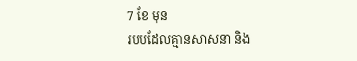7 ខែ មុន
របបដែលគ្មានសាសនា និង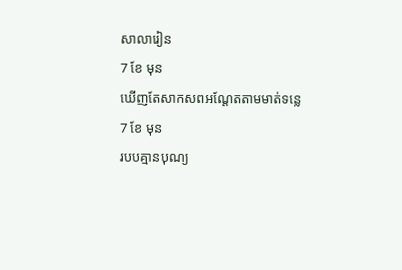សាលារៀន
7 ខែ មុន
ឃើញតែសាកសពអណ្ដែតតាមមាត់ទន្លេ
7 ខែ មុន
របបគ្មានបុណ្យ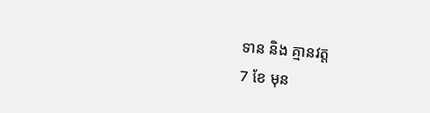ទាន និង គ្មានវត្ត
7 ខែ មុន